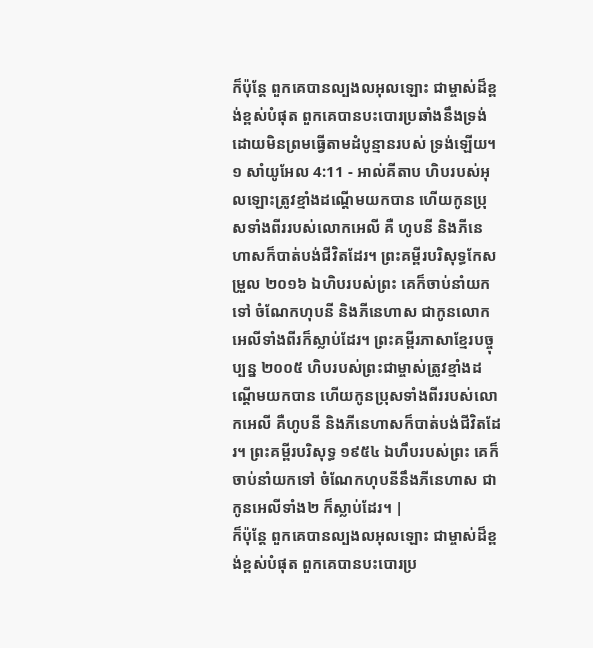ក៏ប៉ុន្តែ ពួកគេបានល្បងលអុលឡោះ ជាម្ចាស់ដ៏ខ្ពង់ខ្ពស់បំផុត ពួកគេបានបះបោរប្រឆាំងនឹងទ្រង់ ដោយមិនព្រមធ្វើតាមដំបូន្មានរបស់ ទ្រង់ឡើយ។
១ សាំយូអែល 4:11 - អាល់គីតាប ហិបរបស់អុលឡោះត្រូវខ្មាំងដណ្តើមយកបាន ហើយកូនប្រុសទាំងពីររបស់លោកអេលី គឺ ហូបនី និងភីនេហាសក៏បាត់បង់ជីវិតដែរ។ ព្រះគម្ពីរបរិសុទ្ធកែសម្រួល ២០១៦ ឯហិបរបស់ព្រះ គេក៏ចាប់នាំយកទៅ ចំណែកហុបនី និងភីនេហាស ជាកូនលោកអេលីទាំងពីរក៏ស្លាប់ដែរ។ ព្រះគម្ពីរភាសាខ្មែរបច្ចុប្បន្ន ២០០៥ ហិបរបស់ព្រះជាម្ចាស់ត្រូវខ្មាំងដណ្ដើមយកបាន ហើយកូនប្រុសទាំងពីររបស់លោកអេលី គឺហូបនី និងភីនេហាសក៏បាត់បង់ជីវិតដែរ។ ព្រះគម្ពីរបរិសុទ្ធ ១៩៥៤ ឯហឹបរបស់ព្រះ គេក៏ចាប់នាំយកទៅ ចំណែកហុបនីនឹងភីនេហាស ជាកូនអេលីទាំង២ ក៏ស្លាប់ដែរ។ |
ក៏ប៉ុន្តែ ពួកគេបានល្បងលអុលឡោះ ជាម្ចាស់ដ៏ខ្ពង់ខ្ពស់បំផុត ពួកគេបានបះបោរប្រ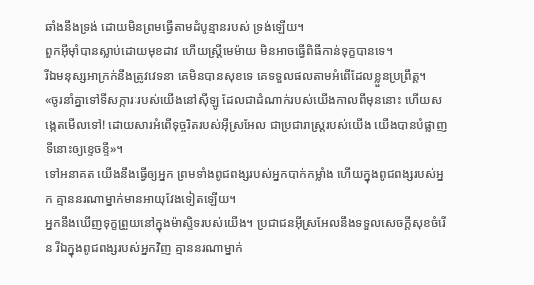ឆាំងនឹងទ្រង់ ដោយមិនព្រមធ្វើតាមដំបូន្មានរបស់ ទ្រង់ឡើយ។
ពួកអ៊ីមុាំបានស្លាប់ដោយមុខដាវ ហើយស្ត្រីមេម៉ាយ មិនអាចធ្វើពិធីកាន់ទុក្ខបានទេ។
រីឯមនុស្សអាក្រក់នឹងត្រូវវេទនា គេមិនបានសុខទេ គេទទួលផលតាមអំពើដែលខ្លួនប្រព្រឹត្ត។
«ចូរនាំគ្នាទៅទីសក្ការៈរបស់យើងនៅស៊ីឡូ ដែលជាដំណាក់របស់យើងកាលពីមុននោះ ហើយសង្កេតមើលទៅ! ដោយសារអំពើទុច្ចរិតរបស់អ៊ីស្រអែល ជាប្រជារាស្ត្ររបស់យើង យើងបានបំផ្លាញទីនោះឲ្យខ្ទេចខ្ទី»។
ទៅអនាគត យើងនឹងធ្វើឲ្យអ្នក ព្រមទាំងពូជពង្សរបស់អ្នកបាក់កម្លាំង ហើយក្នុងពូជពង្សរបស់អ្នក គ្មាននរណាម្នាក់មានអាយុវែងទៀតឡើយ។
អ្នកនឹងឃើញទុក្ខព្រួយនៅក្នុងម៉ាស្ទិទរបស់យើង។ ប្រជាជនអ៊ីស្រអែលនឹងទទួលសេចក្តីសុខចំរើន រីឯក្នុងពូជពង្សរបស់អ្នកវិញ គ្មាននរណាម្នាក់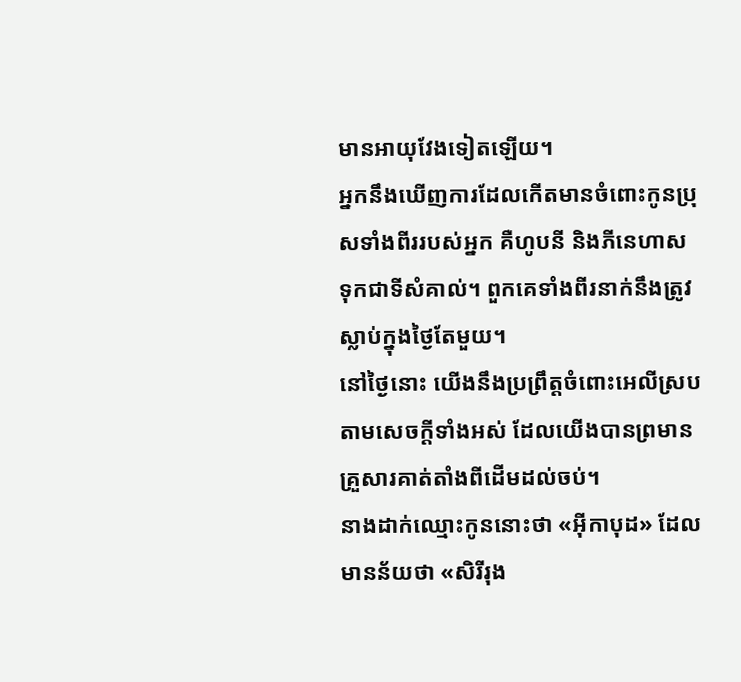មានអាយុវែងទៀតឡើយ។
អ្នកនឹងឃើញការដែលកើតមានចំពោះកូនប្រុសទាំងពីររបស់អ្នក គឺហូបនី និងភីនេហាស ទុកជាទីសំគាល់។ ពួកគេទាំងពីរនាក់នឹងត្រូវស្លាប់ក្នុងថ្ងៃតែមួយ។
នៅថ្ងៃនោះ យើងនឹងប្រព្រឹត្តចំពោះអេលីស្របតាមសេចក្តីទាំងអស់ ដែលយើងបានព្រមានគ្រួសារគាត់តាំងពីដើមដល់ចប់។
នាងដាក់ឈ្មោះកូននោះថា «អ៊ីកាបុដ» ដែលមានន័យថា «សិរីរុង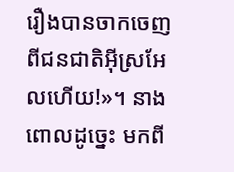រឿងបានចាកចេញពីជនជាតិអ៊ីស្រអែលហើយ!»។ នាងពោលដូច្នេះ មកពី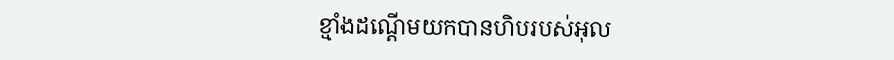ខ្មាំងដណ្តើមយកបានហិបរបស់អុល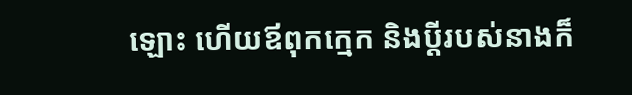ឡោះ ហើយឪពុកក្មេក និងប្ដីរបស់នាងក៏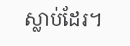ស្លាប់ដែរ។